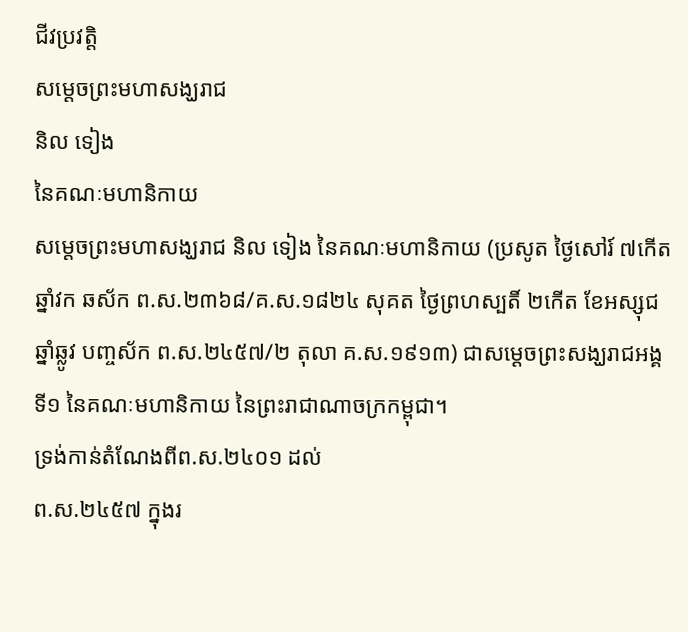ជីវប្រវត្តិ
សម្ដេចព្រះមហាសង្ឃរាជ
និល ទៀង
នៃគណៈមហានិកាយ
សម្ដេចព្រះមហាសង្ឃរាជ និល ទៀង នៃគណៈមហានិកាយ (ប្រសូត ថ្ងៃសៅរ៍ ៧កើត ឆ្នាំវក ឆស័ក ព.ស.២៣៦៨/គ.ស.១៨២៤ សុគត ថ្ងៃព្រហស្បតិ៍ ២កើត ខែអស្សុជ ឆ្នាំឆ្លូវ បញ្ចស័ក ព.ស.២៤៥៧/២ តុលា គ.ស.១៩១៣) ជាសម្ដេចព្រះសង្ឃរាជអង្គទី១ នៃគណៈមហានិកាយ នៃព្រះរាជាណាចក្រកម្ពុជា។
ទ្រង់កាន់តំណែងពីព.ស.២៤០១ ដល់
ព.ស.២៤៥៧ ក្នុងរ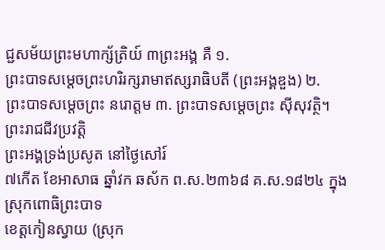ជ្ជសម័យព្រះមហាក្ស័ត្រិយ៍ ៣ព្រះអង្គ គឺ ១.
ព្រះបាទសម្ដេចព្រះហរិរក្សរាមាឥស្សរាធិបតី (ព្រះអង្គឌួង) ២.
ព្រះបាទសម្ដេចព្រះ នរោត្ដម ៣. ព្រះបាទសម្ដេចព្រះ ស៊ីសុវត្ថិ។
ព្រះរាជជីវប្រវត្តិ
ព្រះអង្គទ្រង់ប្រសូត នៅថ្ងៃសៅរ៍
៧កើត ខែអាសាធ ឆ្នាំវក ឆស័ក ព.ស.២៣៦៨ គ.ស.១៨២៤ ក្នុងស្រុកពោធិព្រះបាទ
ខេត្តកៀនស្វាយ (ស្រុក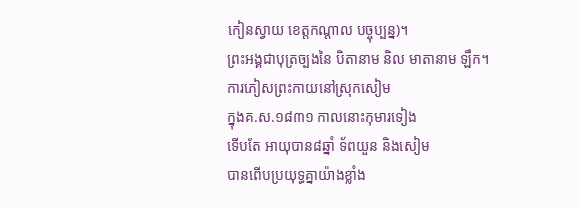កៀនស្វាយ ខេត្តកណ្ដាល បច្ចុប្បន្ន)។
ព្រះអង្គជាបុត្រច្បងនៃ បិតានាម និល មាតានាម ឡឹក។
ការភៀសព្រះកាយនៅស្រុកសៀម
ក្នុងគ.ស.១៨៣១ កាលនោះកុមារទៀង
ទើបតែ អាយុបាន៨ឆ្នាំ ទ័ពយួន និងសៀម
បានពើបប្រយុទ្ធគ្នាយ៉ាងខ្លាំង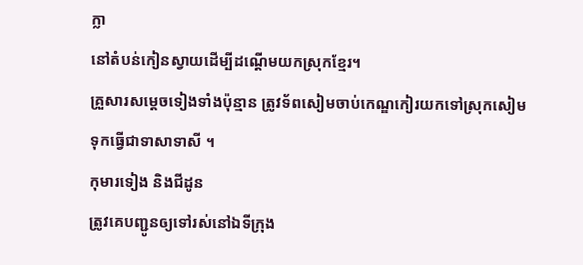ក្លា
នៅតំបន់កៀនស្វាយដើម្បីដណ្ដើមយកស្រុកខ្មែរ។
គ្រួសារសម្ដេចទៀងទាំងប៉ុន្មាន ត្រូវទ័ពសៀមចាប់កេណ្ឌកៀរយកទៅស្រុកសៀម
ទុកធ្វើជាទាសាទាសី ។
កុមារទៀង និងជីដូន
ត្រូវគេបញ្ជូនឲ្យទៅរស់នៅឯទីក្រុង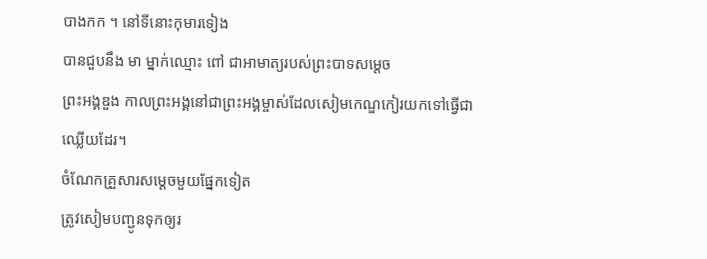បាងកក ។ នៅទីនោះកុមារទៀង
បានជួបនឹង មា ម្នាក់ឈ្មោះ ពៅ ជាអាមាត្យរបស់ព្រះបាទសម្ដេច
ព្រះអង្គឌួង កាលព្រះអង្គនៅជាព្រះអង្គម្ចាស់ដែលសៀមកេណ្ឌកៀរយកទៅធ្វើជាឈ្លើយដែរ។
ចំណែកគ្រួសារសម្ដេចមួយផ្នែកទៀត
ត្រូវសៀមបញ្ជូនទុកឲ្យរ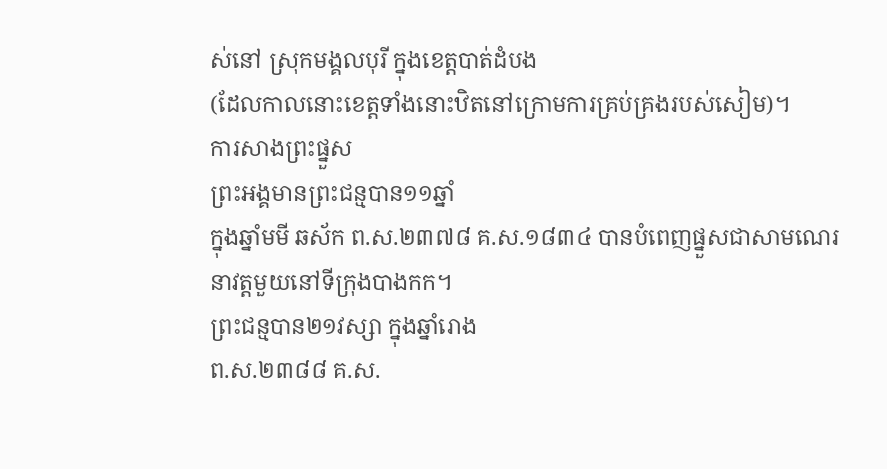ស់នៅ ស្រុកមង្គលបុរី ក្នុងខេត្តបាត់ដំបង
(ដែលកាលនោះខេត្តទាំងនោះឋិតនៅក្រោមការគ្រប់គ្រងរបស់សៀម)។
ការសាងព្រះផ្នួស
ព្រះអង្គមានព្រះជន្មបាន១១ឆ្នាំ
ក្នុងឆ្នាំមមី ឆស័ក ព.ស.២៣៧៨ គ.ស.១៨៣៤ បានបំពេញផ្នួសជាសាមណេរ
នាវត្តមួយនៅទីក្រុងបាងកក។
ព្រះជន្មបាន២១វស្សា ក្នុងឆ្នាំរោង
ព.ស.២៣៨៨ គ.ស.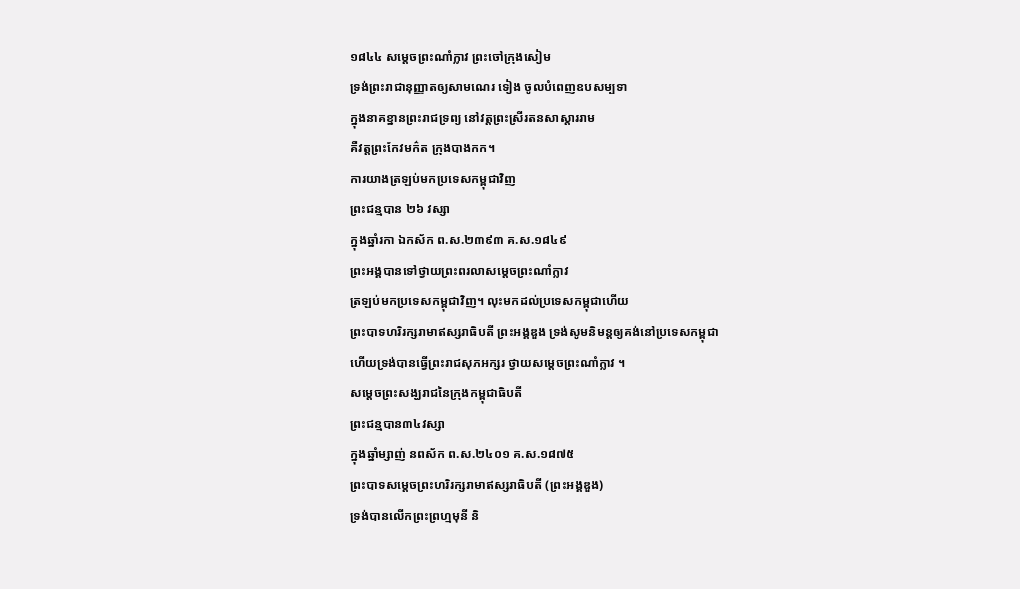១៨៤៤ សម្ដេចព្រះណាំក្លាវ ព្រះចៅក្រុងសៀម
ទ្រង់ព្រះរាជានុញ្ញាតឲ្យសាមណេរ ទៀង ចូលបំពេញឧបសម្បទា
ក្នុងនាគខ្នានព្រះរាជទ្រព្យ នៅវត្តព្រះស្រីរតនសាស្ដាររាម
គឺវត្តព្រះកែវមក៌ត ក្រុងបាងកក។
ការយាងត្រឡប់មកប្រទេសកម្ពុជាវិញ
ព្រះជន្មបាន ២៦ វស្សា
ក្នុងឆ្នាំរកា ឯកស័ក ព.ស.២៣៩៣ គ.ស.១៨៤៩
ព្រះអង្គបានទៅថ្វាយព្រះពរលាសម្ដេចព្រះណាំក្លាវ
ត្រឡប់មកប្រទេសកម្ពុជាវិញ។ លុះមកដល់ប្រទេសកម្ពុជាហើយ
ព្រះបាទហរិរក្សរាមាឥស្សរាធិបតី ព្រះអង្គឌួង ទ្រង់សូមនិមន្តឲ្យគង់នៅប្រទេសកម្ពុជា
ហើយទ្រង់បានធ្វើព្រះរាជសុភអក្សរ ថ្វាយសម្ដេចព្រះណាំក្លាវ ។
សម្ដេចព្រះសង្ឃរាជនៃក្រុងកម្ពុជាធិបតី
ព្រះជន្មបាន៣៤វស្សា
ក្នុងឆ្នាំម្សាញ់ នពស័ក ព.ស.២៤០១ គ.ស.១៨៧៥
ព្រះបាទសម្ដេចព្រះហរិរក្សរាមាឥស្សរាធិបតី (ព្រះអង្គឌួង)
ទ្រង់បានលើកព្រះព្រហ្មមុនី និ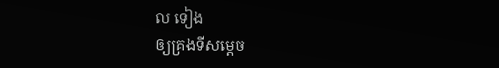ល ទៀង
ឲ្យគ្រងទីសម្ដេច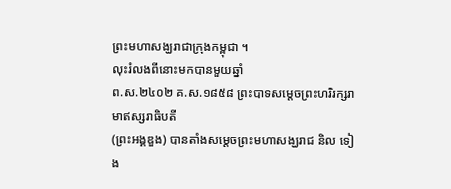ព្រះមហាសង្ឃរាជាក្រុងកម្ពុជា ។
លុះរំលងពីនោះមកបានមួយឆ្នាំ
ព.ស.២៤០២ គ.ស.១៨៥៨ ព្រះបាទសម្ដេចព្រះហរិរក្សរាមាឥស្សរាធិបតី
(ព្រះអង្គឌួង) បានតាំងសម្ដេចព្រះមហាសង្ឃរាជ និល ទៀង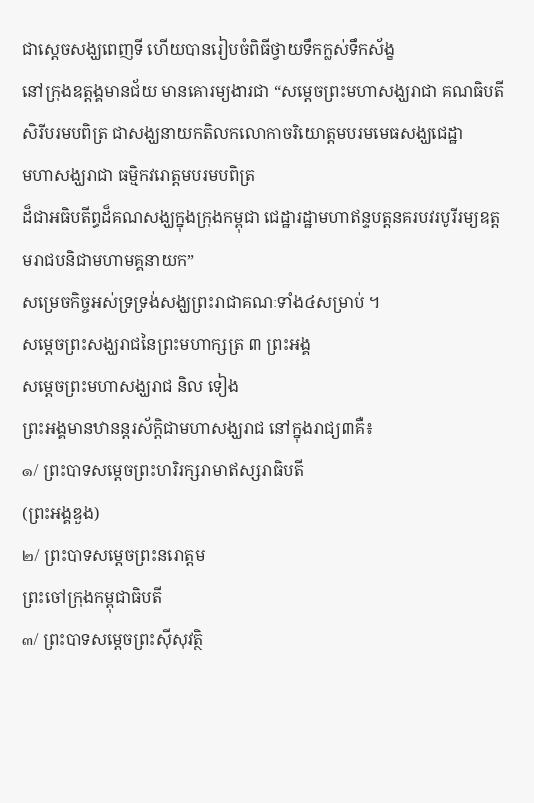ជាស្ដេចសង្ឃពេញទី ហើយបានរៀបចំពិធីថ្វាយទឹកក្លស់ទឹកស័ង្ខ
នៅក្រុងឧត្ដង្គមានជ័យ មានគោរម្យងារជា “សម្ដេចព្រះមហាសង្ឃរាជា គណធិបតី
សិរីបរមបពិត្រ ជាសង្ឃនាយកតិលកលោកាចរិយោត្ដមបរមមេធសង្ឃជេដ្ឋា
មហាសង្ឃរាជា ធម្មិកវរោត្ដមបរមបពិត្រ
ដ៏ជាអធិបតីព្ធដ៏គណសង្ឃក្នុងក្រុងកម្ពុជា ជេដ្ឋារដ្ឋាមហាឥន្ទបត្តនគរបវរបូរីរម្យឧត្ដមរាជបនិជាមហាមគ្គនាយក”
សម្រេចកិច្ចអស់ទ្រទ្រង់សង្ឃព្រះរាជាគណៈទាំង៤សម្រាប់ ។
សម្ដេចព្រះសង្ឃរាជនៃព្រះមហាក្សត្រ ៣ ព្រះអង្គ
សម្ដេចព្រះមហាសង្ឃរាជ និល ទៀង
ព្រះអង្គមានឋានន្តរស័ក្ដិជាមហាសង្ឃរាជ នៅក្នុងរាជ្យ៣គឺ៖
๑/ ព្រះបាទសម្ដេចព្រះហរិរក្សរាមាឥស្សរាធិបតី
(ព្រះអង្គឌួង)
๒/ ព្រះបាទសម្ដេចព្រះនរោត្ដម
ព្រះចៅក្រុងកម្ពុជាធិបតី
๓/ ព្រះបាទសម្ដេចព្រះស៊ីសុវត្ថិ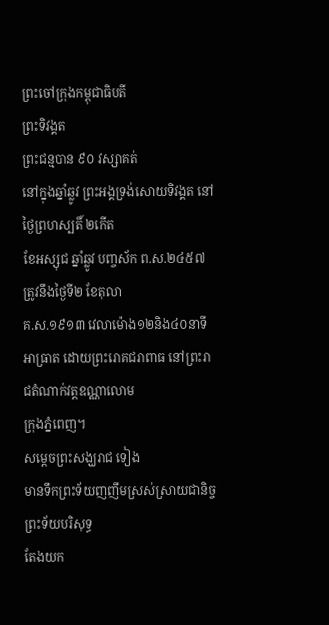ព្រះចៅក្រុងកម្ពុជាធិបតី
ព្រះទិវង្គត
ព្រះជន្មបាន ៩០ វស្សាគត់
នៅក្នុងឆ្នាំឆ្លូវ ព្រះអង្គទ្រង់សោយទិវង្គត នៅថ្ងៃព្រហស្បតិ៍ ២កើត
ខែអស្សុជ ឆ្នាំឆ្លូវ បញ្ចស័ក ព.ស.២៤៥៧ ត្រូវនឹងថ្ងៃទី២ ខែតុលា
គ.ស.១៩១៣ វេលាម៉ោង១២និង៤០នាទីអាធ្រាត ដោយព្រះរោគជរាពាធ នៅព្រះរាជតំណាក់វត្តឧណ្ណាលោម
ក្រុងភ្នំពេញ។
សម្តេចព្រះសង្ឃរាជ ទៀង
មានទឹកព្រះទ័យញញឹមស្រស់ស្រាយជានិច្ច ព្រះទ័យបរិសុទ្ធ
តែងយក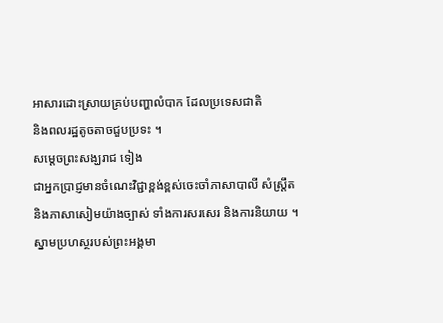អាសារដោះស្រាយគ្រប់បញ្ហាលំបាក ដែលប្រទេសជាតិ
និងពលរដ្ឋតូចតាចជួបប្រទះ ។
សម្តេចព្រះសង្ឃរាជ ទៀង
ជាអ្នកប្រាជ្ញមានចំណេះវិជ្ជាខ្ពង់ខ្ពស់ចេះចាំភាសាបាលី សំស្រ្តឹត
និងភាសាសៀមយ៉ាងច្បាស់ ទាំងការសរសេរ និងការនិយាយ ។
ស្នាមប្រហស្ថរបស់ព្រះអង្គមា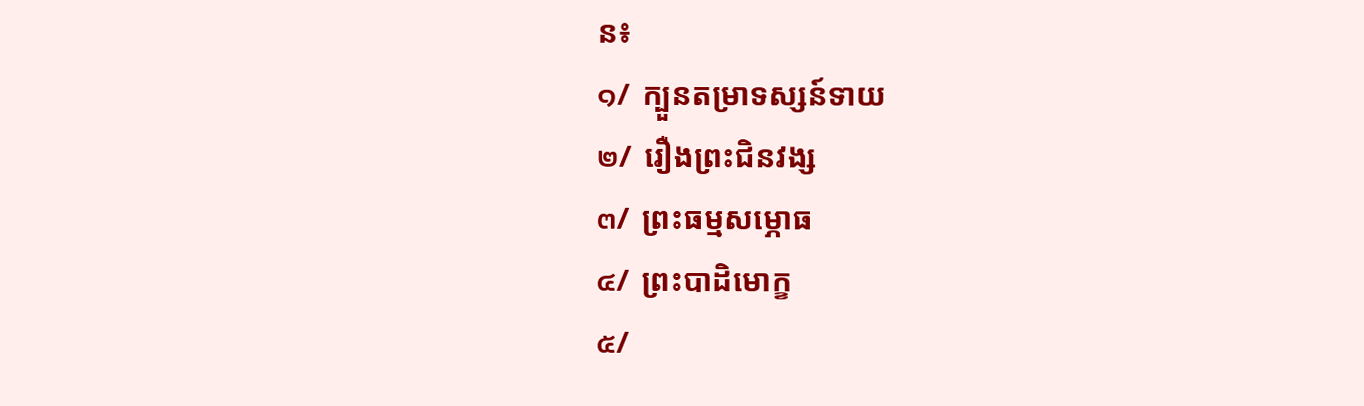ន៖
๑/ ក្បួនតម្រាទស្សន៍ទាយ
๒/ រឿងព្រះជិនវង្ស
๓/ ព្រះធម្មសម្ភោធ
๔/ ព្រះបាដិមោក្ខ
๕/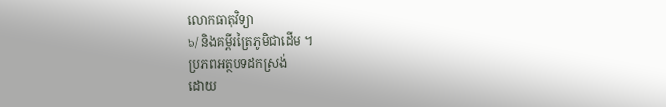លោកធាតុវិទ្យា
๖/ និងគម្ពីរត្រៃភូមិជាដើម ។
ប្រភពអត្ថបទដកស្រង់
ដោយ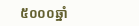៥០០០ឆ្នាំ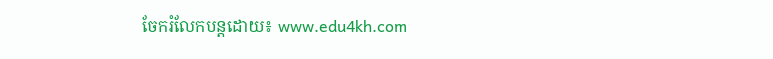ចែករំលែកបន្តដោយ៖ www.edu4kh.com